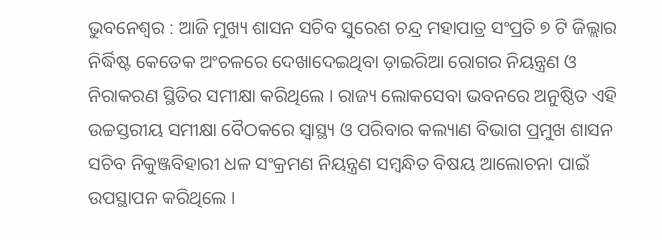ଭୁବନେଶ୍ୱର : ଆଜି ମୁଖ୍ୟ ଶାସନ ସଚିବ ସୁରେଶ ଚନ୍ଦ୍ର ମହାପାତ୍ର ସଂପ୍ରତି ୭ ଟି ଜିଲ୍ଲାର ନିର୍ଦ୍ଧିଷ୍ଟ କେତେକ ଅଂଚଳରେ ଦେଖାଦେଇଥିବା ଡ଼ାଇରିଆ ରୋଗର ନିୟନ୍ତ୍ରଣ ଓ ନିରାକରଣ ସ୍ଥିତିର ସମୀକ୍ଷା କରିଥିଲେ । ରାଜ୍ୟ ଲୋକସେବା ଭବନରେ ଅନୁଷ୍ଠିତ ଏହି ଉଚ୍ଚସ୍ତରୀୟ ସମୀକ୍ଷା ବୈଠକରେ ସ୍ୱାସ୍ଥ୍ୟ ଓ ପରିବାର କଲ୍ୟାଣ ବିଭାଗ ପ୍ରମୁଖ ଶାସନ ସଚିବ ନିକୁଞ୍ଜବିହାରୀ ଧଳ ସଂକ୍ରମଣ ନିୟନ୍ତ୍ରଣ ସମ୍ବନ୍ଧିତ ବିଷୟ ଆଲୋଚନା ପାଇଁ ଉପସ୍ଥାପନ କରିଥିଲେ ।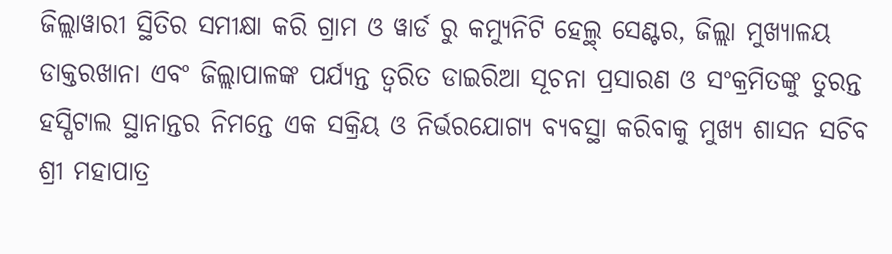ଜିଲ୍ଲାୱାରୀ ସ୍ଥିତିର ସମୀକ୍ଷା କରି ଗ୍ରାମ ଓ ୱାର୍ଡ ରୁ କମ୍ୟୁନିଟି ହେଲ୍ଥ୍ ସେଣ୍ଟର, ଜିଲ୍ଲା ମୁଖ୍ୟାଳୟ ଡାକ୍ତରଖାନା ଏବଂ ଜିଲ୍ଲାପାଳଙ୍କ ପର୍ଯ୍ୟନ୍ତ ତ୍ୱରିତ ଡାଇରିଆ ସୂଚନା ପ୍ରସାରଣ ଓ ସଂକ୍ରମିତଙ୍କୁ ତୁରନ୍ତ ହସ୍ପିଟାଲ ସ୍ଥାନାନ୍ତର ନିମନ୍ତେ ଏକ ସକ୍ରିୟ ଓ ନିର୍ଭରଯୋଗ୍ୟ ବ୍ୟବସ୍ଥା କରିବାକୁ ମୁଖ୍ୟ ଶାସନ ସଚିବ ଶ୍ରୀ ମହାପାତ୍ର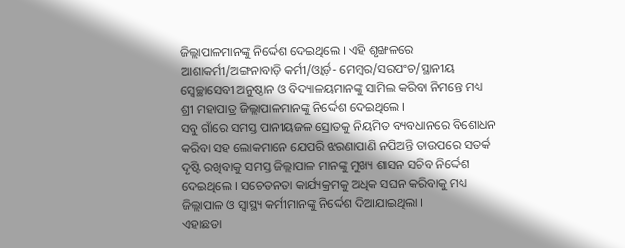ଜିଲ୍ଲାପାଳମାନଙ୍କୁ ନିର୍ଦ୍ଦେଶ ଦେଇଥିଲେ । ଏହି ଶୃଙ୍ଖଳରେ ଆଶାକର୍ମୀ/ଅଙ୍ଗନାବାଡ଼ି କର୍ମୀ/ଓ୍ୱାର୍ଡ଼- ମେମ୍ବର/ସରପଂଚ/ସ୍ଥାନୀୟ ସ୍ୱେଚ୍ଛାସେବୀ ଅନୁଷ୍ଠାନ ଓ ବିଦ୍ୟାଳୟମାନଙ୍କୁ ସାମିଲ କରିବା ନିମନ୍ତେ ମଧ୍ୟ ଶ୍ରୀ ମହାପାତ୍ର ଜିଲ୍ଲାପାଳମାନଙ୍କୁ ନିର୍ଦ୍ଦେଶ ଦେଇଥିଲେ ।
ସବୁ ଗାଁରେ ସମସ୍ତ ପାନୀୟଜଳ ସ୍ରୋତକୁ ନିୟମିତ ବ୍ୟବଧାନରେ ବିଶୋଧନ କରିବା ସହ ଲୋକମାନେ ଯେପରି ଝରଣାପାଣି ନପିଅନ୍ତି ତାଉପରେ ସତର୍କ ଦୃଷ୍ଟି ରଖିବାକୁ ସମସ୍ତ ଜିଲ୍ଲାପାଳ ମାନଙ୍କୁ ମୁଖ୍ୟ ଶାସନ ସଚିବ ନିର୍ଦ୍ଦେଶ ଦେଇଥିଲେ । ସଚେତନତା କାର୍ଯ୍ୟକ୍ରମକୁ ଅଧିକ ସଘନ କରିବାକୁ ମଧ୍ୟ ଜିଲ୍ଲାପାଳ ଓ ସ୍ୱାସ୍ଥ୍ୟ କର୍ମୀମାନଙ୍କୁ ନିର୍ଦ୍ଦେଶ ଦିଆଯାଇଥିଲା ।
ଏହାଛଡା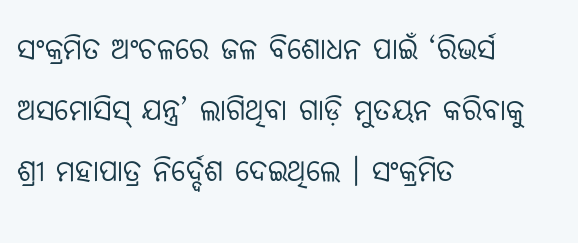ସଂକ୍ରମିତ ଅଂଚଳରେ ଜଳ ବିଶୋଧନ ପାଇଁ ‘ରିଭର୍ସ ଅସମୋସିସ୍ ଯନ୍ତ୍ର’ ଲାଗିଥିବା ଗାଡ଼ି ମୁତୟନ କରିବାକୁ ଶ୍ରୀ ମହାପାତ୍ର ନିର୍ଦ୍ଦେଶ ଦେଇଥିଲେ । ସଂକ୍ରମିତ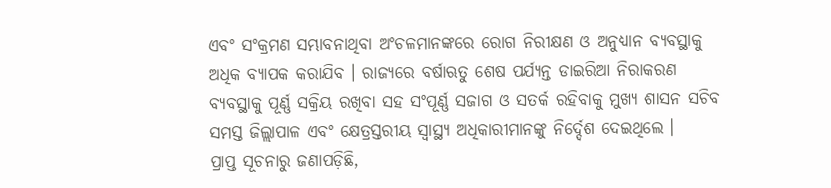ଏବଂ ସଂକ୍ରମଣ ସମ୍ଭାବନାଥିବା ଅଂଚଳମାନଙ୍କରେ ରୋଗ ନିରୀକ୍ଷଣ ଓ ଅନୁଧ୍ୟାନ ବ୍ୟବସ୍ଥାକୁ ଅଧିକ ବ୍ୟାପକ କରାଯିବ । ରାଜ୍ୟରେ ବର୍ଷାଋତୁ ଶେଷ ପର୍ଯ୍ୟନ୍ତ ଡାଇରିଆ ନିରାକରଣ ବ୍ୟବସ୍ଥାକୁ ପୂର୍ଣ୍ଣ ସକ୍ରିୟ ରଖିବା ସହ ସଂପୂର୍ଣ୍ଣ ସଜାଗ ଓ ସତର୍କ ରହିବାକୁ ମୁଖ୍ୟ ଶାସନ ସଚିବ ସମସ୍ତ ଜିଲ୍ଲାପାଳ ଏବଂ କ୍ଷେତ୍ରସ୍ତରୀୟ ସ୍ୱାସ୍ଥ୍ୟ ଅଧିକାରୀମାନଙ୍କୁ ନିର୍ଦ୍ଦେଶ ଦେଇଥିଲେ ।
ପ୍ରାପ୍ତ ସୂଚନାରୁ ଜଣାପଡ଼ିଛି,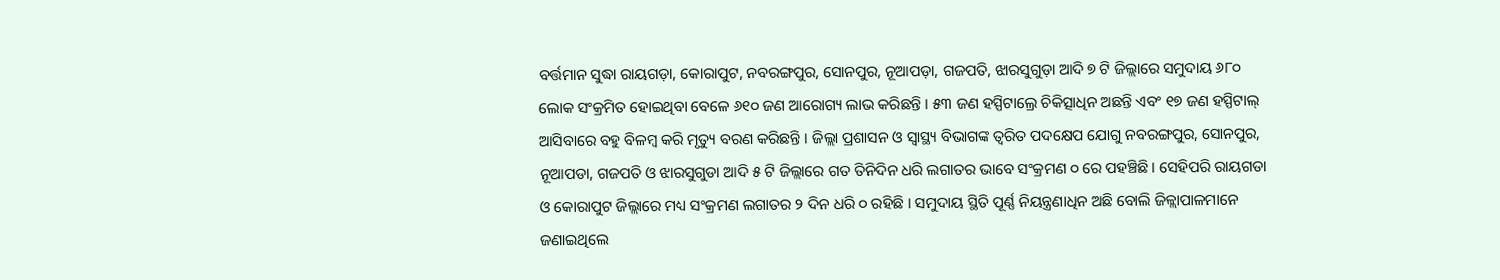ବର୍ତ୍ତମାନ ସୁଦ୍ଧା ରାୟଗଡ଼ା, କୋରାପୁଟ, ନବରଙ୍ଗପୁର, ସୋନପୁର, ନୂଆପଡ଼ା, ଗଜପତି, ଝାରସୁଗୁଡ଼ା ଆଦି ୭ ଟି ଜିଲ୍ଲାରେ ସମୁଦାୟ ୬୮୦ ଲୋକ ସଂକ୍ରମିତ ହୋଇଥିବା ବେଳେ ୬୧୦ ଜଣ ଆରୋଗ୍ୟ ଲାଭ କରିଛନ୍ତି । ୫୩ ଜଣ ହସ୍ପିଟାଲ୍ରେ ଚିକିତ୍ସାଧିନ ଅଛନ୍ତି ଏବଂ ୧୭ ଜଣ ହସ୍ପିଟାଲ୍ ଆସିବାରେ ବହୁ ବିଳମ୍ବ କରି ମୃତ୍ୟୁ ବରଣ କରିଛନ୍ତି । ଜିଲ୍ଲା ପ୍ରଶାସନ ଓ ସ୍ୱାସ୍ଥ୍ୟ ବିଭାଗଙ୍କ ତ୍ୱରିତ ପଦକ୍ଷେପ ଯୋଗୁ ନବରଙ୍ଗପୁର, ସୋନପୁର, ନୂଆପଡା, ଗଜପତି ଓ ଝାରସୁଗୁଡା ଆଦି ୫ ଟି ଜିଲ୍ଲାରେ ଗତ ତିନିଦିନ ଧରି ଲଗାତର ଭାବେ ସଂକ୍ରମଣ ୦ ରେ ପହଞ୍ଚିଛି । ସେହିପରି ରାୟଗଡା ଓ କୋରାପୁଟ ଜିଲ୍ଲାରେ ମଧ୍ୟ ସଂକ୍ରମଣ ଲଗାତର ୨ ଦିନ ଧରି ୦ ରହିଛି । ସମୁଦାୟ ସ୍ଥିତି ପୂର୍ଣ୍ଣ ନିୟନ୍ତ୍ରଣାଧିନ ଅଛି ବୋଲି ଜିଳ୍ଲାପାଳମାନେ ଜଣାଇଥିଲେ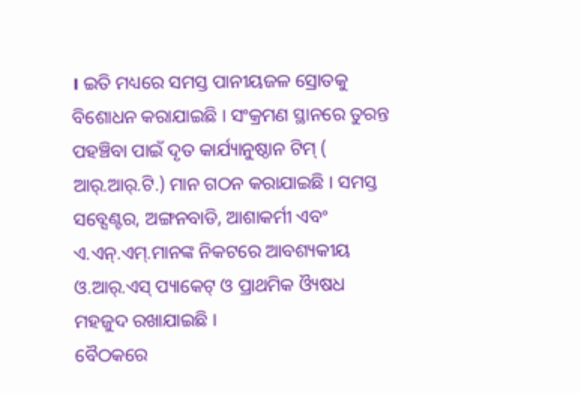। ଇତି ମଧ୍ୟରେ ସମସ୍ତ ପାନୀୟଜଳ ସ୍ରୋତକୁ ବିଶୋଧନ କରାଯାଇଛି । ସଂକ୍ରମଣ ସ୍ଥାନରେ ତୁରନ୍ତ ପହଞ୍ଚିବା ପାଇଁ ଦୃତ କାର୍ଯ୍ୟାନୁଷ୍ଠାନ ଟିମ୍ ( ଆର୍.ଆର୍.ଟି.) ମାନ ଗଠନ କରାଯାଇଛି । ସମସ୍ତ ସବ୍ସେଣ୍ଟର, ଅଙ୍ଗନବାଡି, ଆଶାକର୍ମୀ ଏବଂ ଏ.ଏନ୍.ଏମ୍.ମାନଙ୍କ ନିକଟରେ ଆବଶ୍ୟକୀୟ ଓ.ଆର୍.ଏସ୍ ପ୍ୟାକେଟ୍ ଓ ପ୍ରାଥମିକ ଓ୍ୟୖଷଧ ମହଜୁଦ ରଖାଯାଇଛି ।
ବୈଠକରେ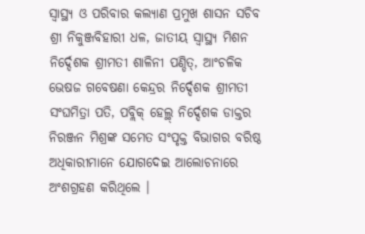ସ୍ୱାସ୍ଥ୍ୟ ଓ ପରିବାର କଲ୍ୟାଣ ପ୍ରମୁଖ ଶାସନ ସଚିବ ଶ୍ରୀ ନିକୁଞ୍ଜବିହାରୀ ଧଳ, ଜାତୀୟ ସ୍ୱାସ୍ଥ୍ୟ ମିଶନ ନିର୍ଦ୍ଦେଶକ ଶ୍ରୀମତୀ ଶାଳିନୀ ପଣ୍ଡିତ୍, ଆଂଚଳିକ ଭେଷଜ ଗବେଷଣା କେନ୍ଦ୍ରର ନିର୍ଦ୍ଦେଶକ ଶ୍ରୀମତୀ ସଂଘମିତ୍ରା ପତି, ପବ୍ଲିକ୍ ହେଲ୍ଥ୍ ନିର୍ଦ୍ଦେଶକ ଡାକ୍ତର ନିରଞ୍ଜନ ମିଶ୍ରଙ୍କ ସମେତ ସଂପୃକ୍ତ ବିଭାଗର ବରିଷ୍ଠ ଅଧିକାରୀମାନେ ଯୋଗଦେଇ ଆଲୋଚନାରେ ଅଂଶଗ୍ରହଣ କରିଥିଲେ ।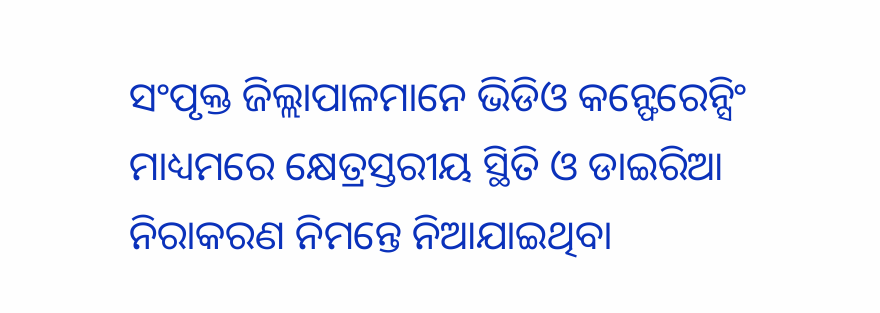ସଂପୃକ୍ତ ଜିଲ୍ଲାପାଳମାନେ ଭିଡିଓ କନ୍ଫେରେନ୍ସିଂ ମାଧ୍ୟମରେ କ୍ଷେତ୍ରସ୍ତରୀୟ ସ୍ଥିତି ଓ ଡାଇରିଆ ନିରାକରଣ ନିମନ୍ତେ ନିଆଯାଇଥିବା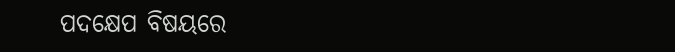ପଦକ୍ଷେପ ବିଷୟରେ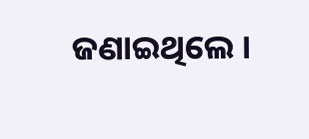ଜଣାଇଥିଲେ ।